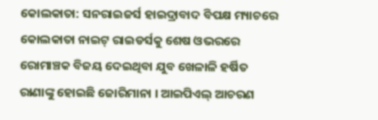କୋଲକାତା: ସନରାଇଜର୍ସ ହାଇଦ୍ରାବାଦ ବିପକ୍ଷ ମ୍ୟାଚରେ କୋଲକାତା ନାଇଟ୍ ରାଇଡର୍ସକୁ ଶେଷ ଓଭରରେ ରୋମାଞ୍ଚକ ବିଜୟ ଦେଇଥିବା ଯୁବ ଖେଳାଳି ହର୍ଷିତ ରାଣାଙ୍କୁ ହୋଇଛି ଜୋରିମାନା । ଆଇପିଏଲ୍ ଆଚରଣ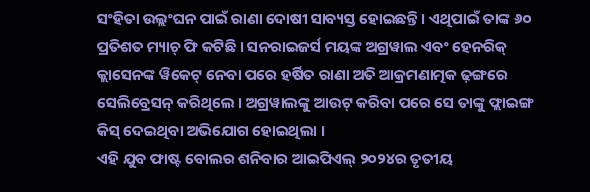ସଂହିତା ଉଲ୍ଲଂଘନ ପାଇଁ ରାଣା ଦୋଷୀ ସାବ୍ୟସ୍ତ ହୋଇଛନ୍ତି । ଏଥିପାଇଁ ତାଙ୍କ ୬୦ ପ୍ରତିଶତ ମ୍ୟାଚ୍ ଫି କଟିଛି । ସନରାଇଜର୍ସ ମୟଙ୍କ ଅଗ୍ରୱାଲ ଏବଂ ହେନରିକ୍ କ୍ଲାସେନଙ୍କ ୱିକେଟ୍ ନେବା ପରେ ହର୍ଷିତ ରାଣା ଅତି ଆକ୍ରମଣାତ୍ମକ ଢ଼ଙ୍ଗରେ ସେଲିବ୍ରେସନ୍ କରିଥିଲେ । ଅଗ୍ରୱାଲଙ୍କୁ ଆଉଟ୍ କରିବା ପରେ ସେ ତାଙ୍କୁ ଫ୍ଲାଇଙ୍ଗ କିସ୍ ଦେଇଥିବା ଅଭିଯୋଗ ହୋଇଥିଲା ।
ଏହି ଯୁବ ଫାଷ୍ଟ ବୋଲର ଶନିବାର ଆଇପିଏଲ୍ ୨୦୨୪ର ତୃତୀୟ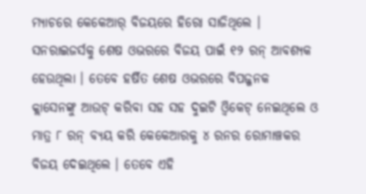ମ୍ୟାଚରେ କେକେଆର୍ ବିଜୟରେ ହିରୋ ସାଜିଥିଲେ । ସନରାଇଜର୍ସକୁ ଶେଷ ଓଭରରେ ବିଜୟ ପାଇଁ ୧୨ ରନ୍ ଆବଶ୍ୟକ ହେଉଥିଲା । ତେବେ ହର୍ଷିତ ଶେଷ ଓଭରରେ ବିପଜ୍ଜନକ କ୍ଲାସେନଙ୍କୁ ଆଉଟ୍ କରିବା ସହ ସହ ଦୁଇଟି ଓ୍ବିକେଟ୍ ନେଇଥିଲେ ଓ ମାତ୍ର ୮ ରନ୍ ବ୍ୟୟ କରି କେକେଆରକୁ ୪ ରନର ରୋମାଞ୍ଚକର ବିଜୟ ଦେଇଥିଲେ । ତେବେ ଏହି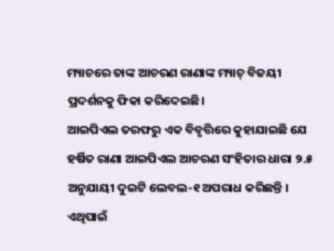ମ୍ୟାଚରେ ତାଙ୍କ ଆଚରଣ ରାଣାଙ୍କ ମ୍ୟାଚ୍ ବିଜୟୀ ପ୍ରଦର୍ଶନକୁ ଫିକା କରିଦେଇଛି।
ଆଇପିଏଲ ତରଫରୁ ଏକ ବିବୃତ୍ତିରେ କୁହାଯାଇଛି ଯେ ହର୍ଷିତ ରାଣା ଆଇପିଏଲ ଆଚରଣ ସଂହିତାର ଧାରା ୨.୫ ଅନୁଯାୟୀ ଦୁଇଟି ଲେବଲ-୧ ଅପରାଧ କରିଛନ୍ତି । ଏଥିପାଇଁ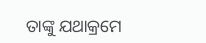ତାଙ୍କୁ ଯଥାକ୍ରମେ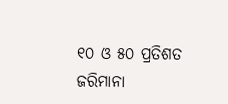୧୦ ଓ ୫୦ ପ୍ରତିଶତ ଜରିମାନା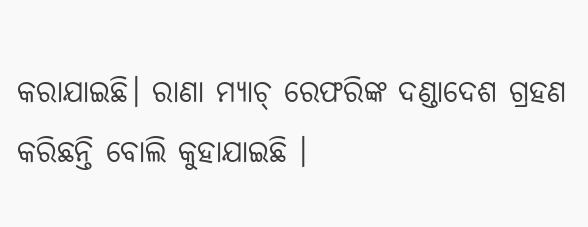କରାଯାଇଛି। ରାଣା ମ୍ୟାଚ୍ ରେଫରିଙ୍କ ଦଣ୍ଡାଦେଶ ଗ୍ରହଣ କରିଛନ୍ତି ବୋଲି କୁହାଯାଇଛି ।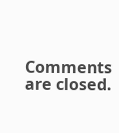Comments are closed.